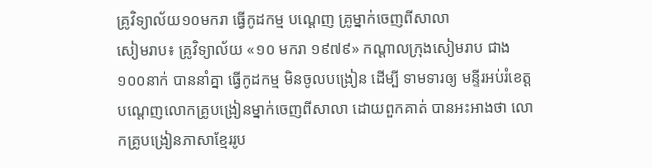គ្រូវិទ្យាល័យ១០មករា ធ្វើកូដកម្ម បណ្តេញ គ្រូម្នាក់ចេញពីសាលា
សៀមរាប៖ គ្រូវិទ្យាល័យ «១០ មករា ១៩៧៩» កណ្តាលក្រុងសៀមរាប ជាង១០០នាក់ បាននាំគ្នា ធ្វើកូដកម្ម មិនចូលបង្រៀន ដើម្បី ទាមទារឲ្យ មន្ទីរអប់រំខេត្ត បណ្តេញលោកគ្រូបង្រៀនម្នាក់ចេញពីសាលា ដោយពួកគាត់ បានអះអាងថា លោកគ្រូបង្រៀនភាសាខ្មែររូប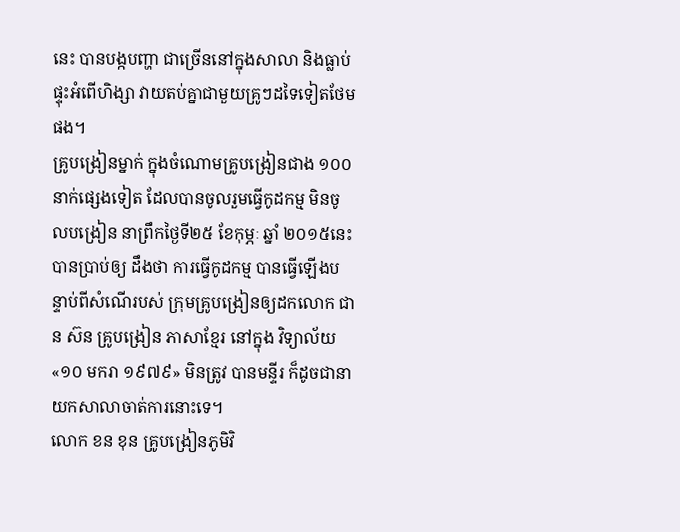នេះ បានបង្កបញ្ហា ជាច្រើននៅក្នុងសាលា និងធ្លាប់ផ្ទុះអំពើហិង្សា វាយតប់គ្នាជាមួយគ្រូៗដទៃទៀតថែមផង។
គ្រូបង្រៀនម្នាក់ ក្នុងចំណោមគ្រូបង្រៀនជាង ១០០នាក់ផ្សេងទៀត ដែលបានចូលរួមធ្វើកូដកម្ម មិនចូលបង្រៀន នាព្រឹកថ្ងៃទី២៥ ខែកុម្ភៈ ឆ្នាំ ២០១៥នេះ បានប្រាប់ឲ្យ ដឹងថា ការធ្វើកូដកម្ម បានធ្វើឡើងបន្ទាប់ពីសំណើរបស់ ក្រុមគ្រូបង្រៀនឲ្យដកលោក ជាន ស៊ន គ្រូបង្រៀន ភាសាខ្មែរ នៅក្នុង វិទ្យាល័យ «១០ មករា ១៩៧៩» មិនត្រូវ បានមន្ទីរ ក៏ដូចជានាយកសាលាចាត់ការនោះទេ។
លោក ខន ខុន គ្រូបង្រៀនភូមិវិ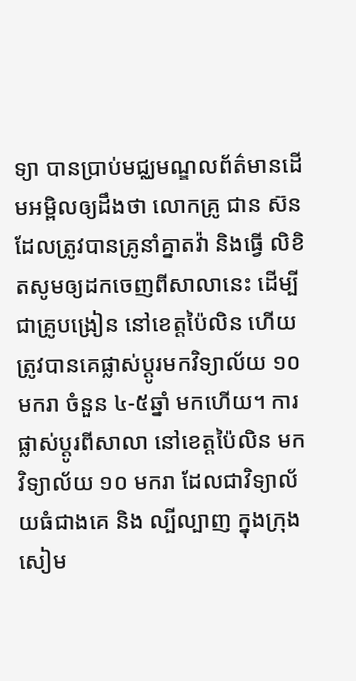ទ្យា បានប្រាប់មជ្ឈមណ្ឌលព័ត៌មានដើមអម្ពិលឲ្យដឹងថា លោកគ្រូ ជាន ស៊ន ដែលត្រូវបានគ្រូនាំគ្នាតវ៉ា និងធ្វើ លិខិតសូមឲ្យដកចេញពីសាលានេះ ដើម្បីជាគ្រូបង្រៀន នៅខេត្តប៉ៃលិន ហើយ ត្រូវបានគេផ្លាស់ប្តូរមកវិទ្យាល័យ ១០ មករា ចំនួន ៤-៥ឆ្នាំ មកហើយ។ ការផ្លាស់ប្តូរពីសាលា នៅខេត្តប៉ៃលិន មក វិទ្យាល័យ ១០ មករា ដែលជាវិទ្យាល័យធំជាងគេ និង ល្បីល្បាញ ក្នុងក្រុងសៀម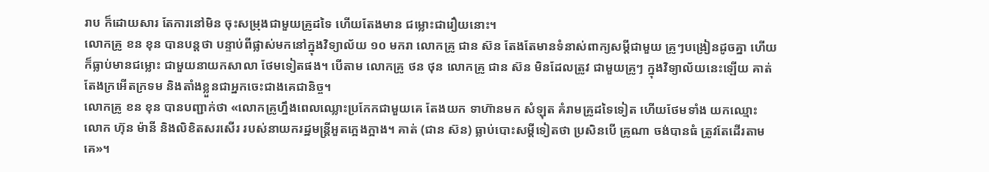រាប ក៏ដោយសារ តែការនៅមិន ចុះសម្រុងជាមួយគ្រូដទៃ ហើយតែងមាន ជម្លោះជារឿយនោះ។
លោកគ្រូ ខន ខុន បានបន្តថា បន្ទាប់ពីផ្លាស់មកនៅក្នុងវិទ្យាល័យ ១០ មករា លោកគ្រូ ជាន ស៊ន តែងតែមានទំនាស់ពាក្យសម្តីជាមួយ គ្រូៗបង្រៀនដូចគ្នា ហើយក៏ធ្លាប់មានជម្លោះ ជាមួយនាយកសាលា ថែមទៀតផង។ បើតាម លោកគ្រូ ថន ថុន លោកគ្រូ ជាន ស៊ន មិនដែលត្រូវ ជាមួយគ្រូៗ ក្នុងវិទ្យាល័យនេះឡើយ គាត់តែងក្រអើតក្រទម និងតាំងខ្លួនជាអ្នកចេះជាងគេជានិច្ច។
លោកគ្រូ ខន ខុន បានបញ្ជាក់ថា «លោកគ្រូហ្នឹងពេលឈ្លោះប្រកែកជាមួយគេ តែងយក ទាហ៊ានមក សំឡុត គំរាមគ្រូដទៃទៀត ហើយថែមទាំង យកឈ្មោះ លោក ហ៊ុន ម៉ានី និងលិខិតសរសើរ របស់នាយករដ្ឋមន្រ្តីអួតក្អេងក្អាង។ គាត់ (ជាន ស៊ន) ធ្លាប់បោះសម្តីទៀតថា ប្រសិនបើ គ្រូណា ចង់បានធំ ត្រូវតែដើរតាមគេ»។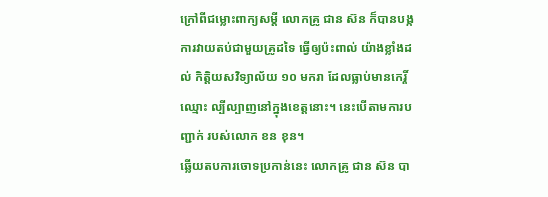ក្រៅពីជម្លោះពាក្យសម្តី លោកគ្រូ ជាន ស៊ន ក៏បានបង្កការវាយតប់ជាមួយគ្រូដទៃ ធ្វើឲ្យប៉ះពាល់ យ៉ាងខ្លាំងដល់ កិត្តិយសវិទ្យាល័យ ១០ មករា ដែលធ្លាប់មានកេរ្តិ៍ឈ្មោះ ល្បីល្បាញនៅក្នុងខេត្តនោះ។ នេះបើតាមការបញ្ជាក់ របស់លោក ខន ខុន។
ឆ្លើយតបការចោទប្រកាន់នេះ លោកគ្រូ ជាន ស៊ន បា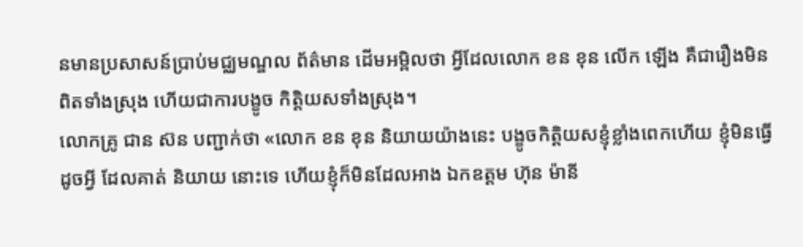នមានប្រសាសន៍ប្រាប់មជ្ឈមណ្ឌល ព័ត៌មាន ដើមអម្ពិលថា អ្វីដែលលោក ខន ខុន លើក ឡើង គឺជារឿងមិនពិតទាំងស្រុង ហើយជាការបង្ខូច កិត្តិយសទាំងស្រុង។
លោកគ្រូ ជាន ស៊ន បញ្ជាក់ថា «លោក ខន ខុន និយាយយ៉ាងនេះ បង្ខូចកិត្តិយសខ្ញុំខ្លាំងពេកហើយ ខ្ញុំមិនធ្វើដូចអ្វី ដែលគាត់ និយាយ នោះទេ ហើយខ្ញុំក៏មិនដែលអាង ឯកឧត្តម ហ៊ុន ម៉ានី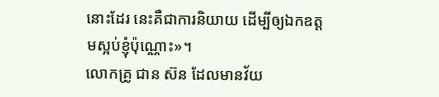នោះដែរ នេះគឺជាការនិយាយ ដើម្បីឲ្យឯកឧត្តមស្អប់ខ្ញុំប៉ុណ្ណោះ»។
លោកគ្រូ ជាន ស៊ន ដែលមានវ័យ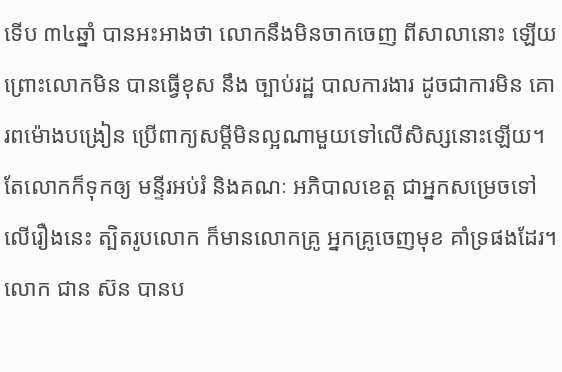ទើប ៣៤ឆ្នាំ បានអះអាងថា លោកនឹងមិនចាកចេញ ពីសាលានោះ ឡើយ ព្រោះលោកមិន បានធ្វើខុស នឹង ច្បាប់រដ្ឋ បាលការងារ ដូចជាការមិន គោរពម៉ោងបង្រៀន ប្រើពាក្យសម្តីមិនល្អណាមួយទៅលើសិស្សនោះឡើយ។ តែលោកក៏ទុកឲ្យ មន្ទីរអប់រំ និងគណៈ អភិបាលខេត្ត ជាអ្នកសម្រេចទៅលើរឿងនេះ ត្បិតរូបលោក ក៏មានលោកគ្រូ អ្នកគ្រូចេញមុខ គាំទ្រផងដែរ។
លោក ជាន ស៊ន បានប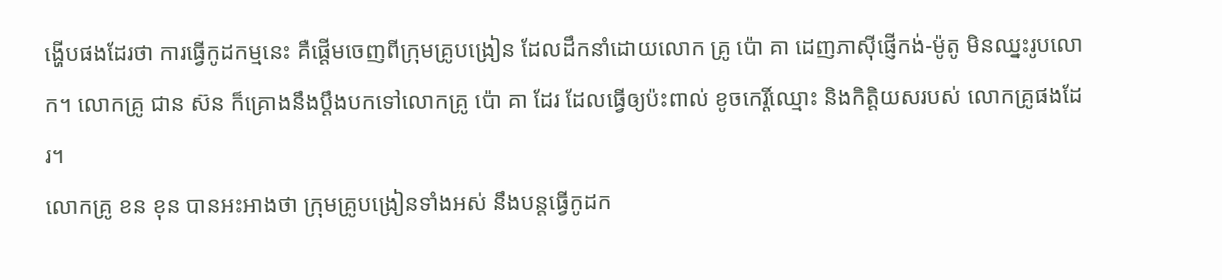ង្ហើបផងដែរថា ការធ្វើកូដកម្មនេះ គឺផ្តើមចេញពីក្រុមគ្រូបង្រៀន ដែលដឹកនាំដោយលោក គ្រូ ប៉ោ គា ដេញភាស៊ីផ្ញើកង់-ម៉ូតូ មិនឈ្នះរូបលោក។ លោកគ្រូ ជាន ស៊ន ក៏គ្រោងនឹងប្តឹងបកទៅលោកគ្រូ ប៉ោ គា ដែរ ដែលធ្វើឲ្យប៉ះពាល់ ខូចកេរ្តិ៍ឈ្មោះ និងកិត្តិយសរបស់ លោកគ្រូផងដែរ។
លោកគ្រូ ខន ខុន បានអះអាងថា ក្រុមគ្រូបង្រៀនទាំងអស់ នឹងបន្តធ្វើកូដក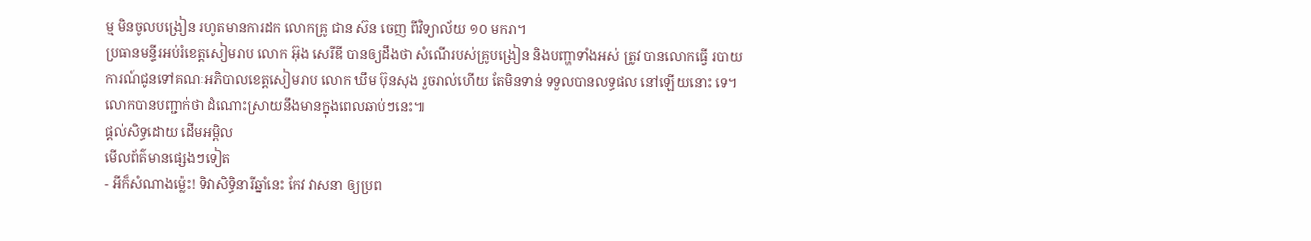ម្ម មិនចូលបង្រៀន រហូតមានការដក លោកគ្រូ ជាន ស៊ន ចេញ ពីវិទ្យាល័យ ១០ មករា។
ប្រធានមន្ទីរអប់រំខេត្តសៀមរាប លោក អ៊ុង សេរីឌី បានឲ្យដឹងថា សំណើរបស់គ្រូបង្រៀន និងបញ្ហាទាំងអស់ ត្រូវ បានលោកធ្វើ របាយការណ៍ជូនទៅគណៈអភិបាលខេត្តសៀមរាប លោក ឃឹម ប៊ុនសុង រួចរាល់ហើយ តែមិនទាន់ ទទួលបានលទ្ធផល នៅឡើយនោះ ទេ។ លោកបានបញ្ជាក់ថា ដំណោះស្រាយនឹងមានក្នុងពេលឆាប់ៗនេះ៕
ផ្តល់សិទ្ធដោយ ដើមអម្ពិល
មើលព័ត៌មានផ្សេងៗទៀត
- អីក៏សំណាងម្ល៉េះ! ទិវាសិទ្ធិនារីឆ្នាំនេះ កែវ វាសនា ឲ្យប្រព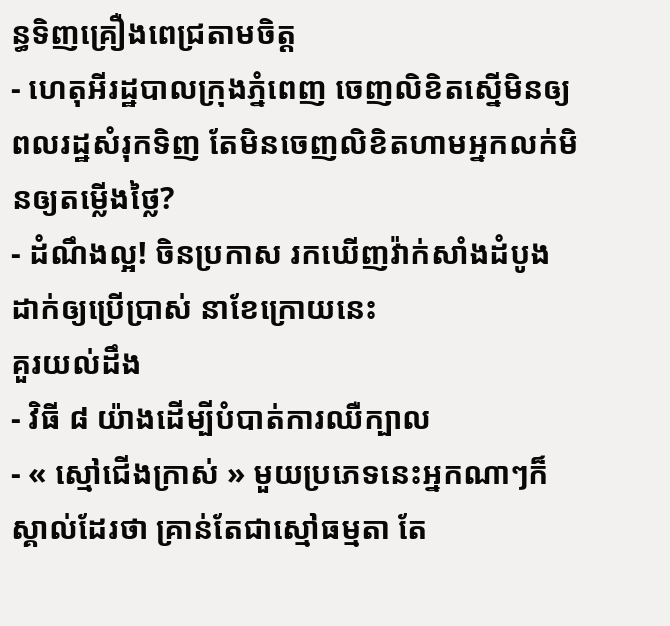ន្ធទិញគ្រឿងពេជ្រតាមចិត្ត
- ហេតុអីរដ្ឋបាលក្រុងភ្នំពេញ ចេញលិខិតស្នើមិនឲ្យពលរដ្ឋសំរុកទិញ តែមិនចេញលិខិតហាមអ្នកលក់មិនឲ្យតម្លើងថ្លៃ?
- ដំណឹងល្អ! ចិនប្រកាស រកឃើញវ៉ាក់សាំងដំបូង ដាក់ឲ្យប្រើប្រាស់ នាខែក្រោយនេះ
គួរយល់ដឹង
- វិធី ៨ យ៉ាងដើម្បីបំបាត់ការឈឺក្បាល
- « ស្មៅជើងក្រាស់ » មួយប្រភេទនេះអ្នកណាៗក៏ស្គាល់ដែរថា គ្រាន់តែជាស្មៅធម្មតា តែ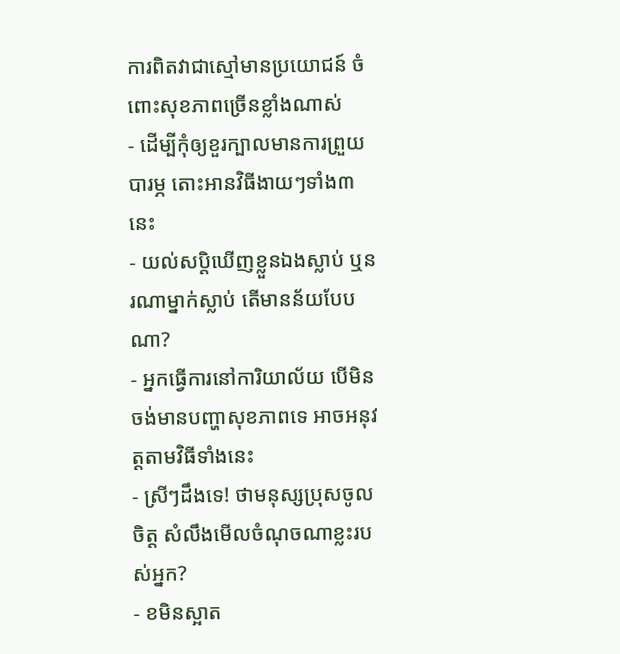ការពិតវាជាស្មៅមានប្រយោជន៍ ចំពោះសុខភាពច្រើនខ្លាំងណាស់
- ដើម្បីកុំឲ្យខួរក្បាលមានការព្រួយបារម្ភ តោះអានវិធីងាយៗទាំង៣នេះ
- យល់សប្តិឃើញខ្លួនឯងស្លាប់ ឬនរណាម្នាក់ស្លាប់ តើមានន័យបែបណា?
- អ្នកធ្វើការនៅការិយាល័យ បើមិនចង់មានបញ្ហាសុខភាពទេ អាចអនុវត្តតាមវិធីទាំងនេះ
- ស្រីៗដឹងទេ! ថាមនុស្សប្រុសចូលចិត្ត សំលឹងមើលចំណុចណាខ្លះរបស់អ្នក?
- ខមិនស្អាត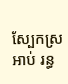ស្បែកស្រអាប់ រន្ធ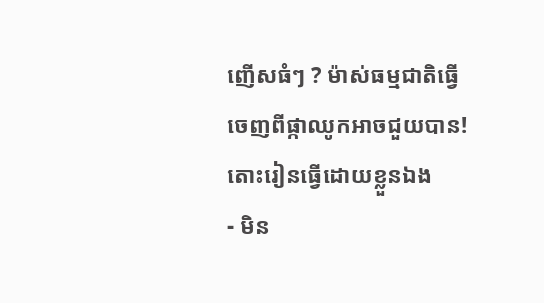ញើសធំៗ ? ម៉ាស់ធម្មជាតិធ្វើចេញពីផ្កាឈូកអាចជួយបាន! តោះរៀនធ្វើដោយខ្លួនឯង
- មិន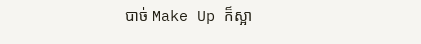បាច់ Make Up ក៏ស្អា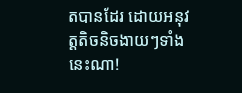តបានដែរ ដោយអនុវត្តតិចនិចងាយៗទាំងនេះណា!